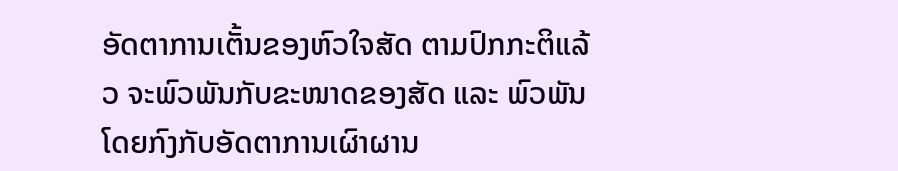ອັດຕາການເຕັ້ນຂອງຫົວໃຈສັດ ຕາມປົກກະຕິແລ້ວ ຈະພົວພັນກັບຂະໜາດຂອງສັດ ແລະ ພົວພັນໂດຍກົງກັບອັດຕາການເຜົາຜານ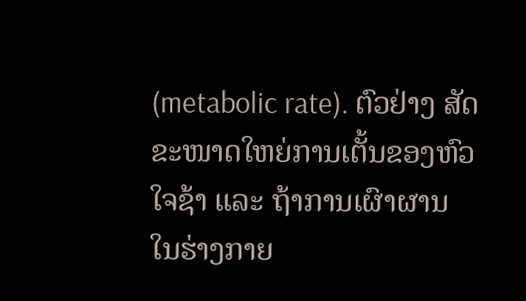(metabolic rate). ຕົວຢ່າງ ສັດຂະໜາດໃຫຍ່ການເຕັ້ນຂອງຫົວໃຈຊ້າ ແລະ ຖ້າການເຜົາຜານ ໃນຮ່າງກາຍ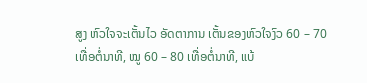ສູງ ຫົວໃຈຈະເຕັ້ນໄວ ອັດຕາການ ເຕັ້ນຂອງຫົວໃຈງົວ 60 – 70 ເທື່ອຕໍ່ນາທີ, ໝູ 60 – 80 ເທື່ອຕໍ່ນາທີ, ແບ້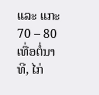ແລະ ແກະ 70 – 80 ເທື່ອຕໍ່ນາທີ, ໄກ່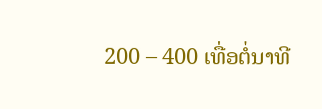200 – 400 ເທື່ອຕໍ່ນາທີ